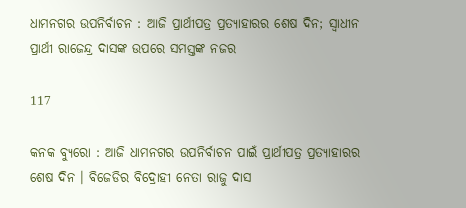ଧାମନଗର ଉପନିର୍ବାଚନ : ଆଜି ପ୍ରାର୍ଥୀପତ୍ର ପ୍ରତ୍ୟାହାରର ଶେଷ ଦିନ; ସ୍ୱାଧୀନ ପ୍ରାର୍ଥୀ ରାଜେନ୍ଦ୍ର ଦାସଙ୍କ ଉପରେ ସମସ୍ତଙ୍କ ନଜର

117

କନକ ବ୍ୟୁରୋ : ଆଜି ଧାମନଗର ଉପନିର୍ବାଚନ ପାଇଁ ପ୍ରାର୍ଥୀପତ୍ର ପ୍ରତ୍ୟାହାରର ଶେଷ ଦିନ । ବିଜେଡିର ବିଦ୍ରୋହୀ ନେତା ରାଜୁ ଦାସ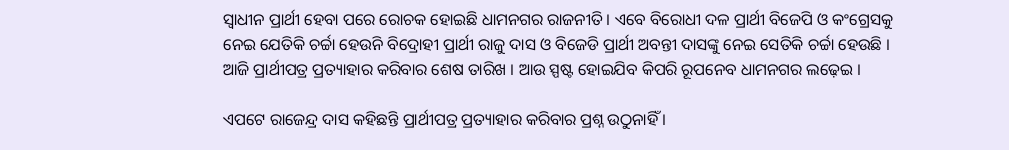ସ୍ୱାଧୀନ ପ୍ରାର୍ଥୀ ହେବା ପରେ ରୋଚକ ହୋଇଛି ଧାମନଗର ରାଜନୀତି । ଏବେ ବିରୋଧୀ ଦଳ ପ୍ରାର୍ଥୀ ବିଜେପି ଓ କଂଗ୍ରେସକୁ ନେଇ ଯେତିକି ଚର୍ଚ୍ଚା ହେଉନି ବିଦ୍ରୋହୀ ପ୍ରାର୍ଥୀ ରାଜୁ ଦାସ ଓ ବିଜେଡି ପ୍ରାର୍ଥୀ ଅବନ୍ତୀ ଦାସଙ୍କୁ ନେଇ ସେତିକି ଚର୍ଚ୍ଚା ହେଉଛି । ଆଜି ପ୍ରାର୍ଥୀପତ୍ର ପ୍ରତ୍ୟାହାର କରିବାର ଶେଷ ତାରିଖ । ଆଉ ସ୍ପଷ୍ଟ ହୋଇଯିବ କିପରି ରୂପନେବ ଧାମନଗର ଲଢ଼େଇ ।

ଏପଟେ ରାଜେନ୍ଦ୍ର ଦାସ କହିଛନ୍ତି ପ୍ରାର୍ଥୀପତ୍ର ପ୍ରତ୍ୟାହାର କରିବାର ପ୍ରଶ୍ନ ଉଠୁନାହିଁ ।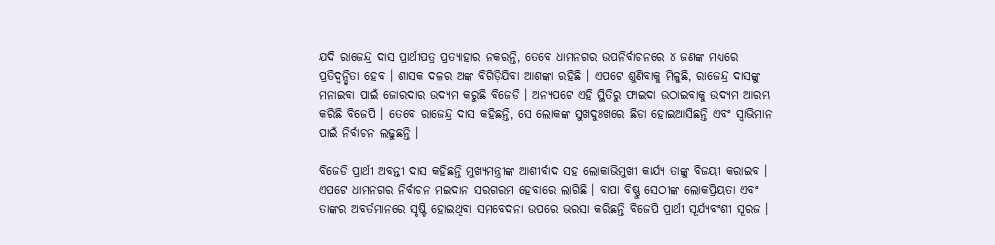ଯଦି ରାଜେନ୍ଦ୍ର ଦାସ ପ୍ରାର୍ଥୀପତ୍ର ପ୍ରତ୍ୟାହାର ନକରନ୍ତି, ତେବେ ଧାମନଗର ଉପନିର୍ବାଚନରେ ୪ ଜଣଙ୍କ ମଧ୍ୟରେ ପ୍ରତିଦ୍ୱନ୍ଦ୍ୱିତା ହେବ । ଶାସକ ଦଳର ଅଙ୍କ ବିଗିଡ଼ିଯିବା ଆଶଙ୍କା ରହିଛି । ଏପଟେ ଶୁଣିବାକୁ ମିଳୁଛି, ରାଜେନ୍ଦ୍ର ଦାସଙ୍କୁ ମନାଇବା ପାଇଁ ଜୋରଦାର ଉଦ୍ୟମ କରୁଛି ବିଜେଡି । ଅନ୍ୟପଟେ ଏହି ସ୍ଥିତିରୁ ଫାଇଦା ଉଠାଇବାକୁ ଉଦ୍ୟମ ଆରମ୍ଭ କରିଛି ବିଜେପି । ତେବେ ରାଜେନ୍ଦ୍ର ଦାସ କହିଛନ୍ତି, ସେ ଲୋକଙ୍କ ସୁଖଦୁଃଖରେ ଛିଡା ହୋଇଆସିଛନ୍ତି ଏବଂ ସ୍ୱାଭିମାନ ପାଇଁ ନିର୍ବାଚନ ଲଢୁଛନ୍ତି ।

ବିଜେଡି ପ୍ରାର୍ଥୀ ଅବନ୍ତୀ ଦାସ କହିଛନ୍ତି ମୁଖ୍ୟମନ୍ତ୍ରୀଙ୍କ ଆଶୀର୍ବାଦ ସହ ଲୋକାଭିମୁଖୀ କାର୍ଯ୍ୟ ତାଙ୍କୁ ବିଜୟୀ କରାଇବ । ଏପଟେ ଧାମନଗର ନିର୍ବାଚନ ମଇଦାନ ସରଗରମ ହେବାରେ ଲାଗିଛି । ବାପା ବିଷ୍ଣୁ ସେଠୀଙ୍କ ଲୋକପ୍ରିୟତା ଏବଂ ତାଙ୍କର ଅବର୍ତମାନରେ ସୃଷ୍ଟି ହୋଇଥିବା ସମବେଦନା ଉପରେ ଭରସା କରିଛନ୍ତି ବିଜେପି ପ୍ରାର୍ଥୀ ସୂର୍ଯ୍ୟବଂଶୀ ସୂରଜ ।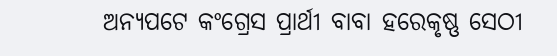ଅନ୍ୟପଟେ କଂଗ୍ରେସ ପ୍ରାର୍ଥୀ ବାବା ହରେକୃଷ୍ଣ ସେଠୀ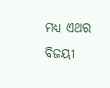ମଧ୍ୟ ଏଥର ବିଜୟୀ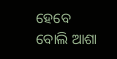ହେବେ ବୋଲି ଆଶା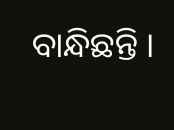ବାନ୍ଧିଛନ୍ତି ।